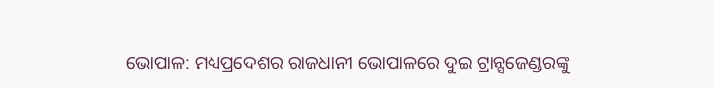ଭୋପାଳ: ମଧ୍ୟପ୍ରଦେଶର ରାଜଧାନୀ ଭୋପାଳରେ ଦୁଇ ଟ୍ରାନ୍ସଜେଣ୍ଡରଙ୍କୁ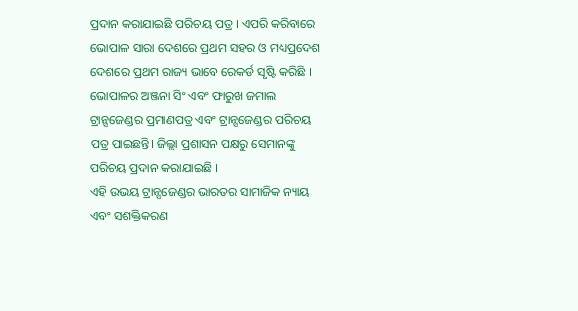ପ୍ରଦାନ କରାଯାଇଛି ପରିଚୟ ପତ୍ର । ଏପରି କରିବାରେ ଭୋପାଳ ସାରା ଦେଶରେ ପ୍ରଥମ ସହର ଓ ମଧ୍ୟପ୍ରଦେଶ ଦେଶରେ ପ୍ରଥମ ରାଜ୍ୟ ଭାବେ ରେକର୍ଡ ସୃଷ୍ଟି କରିଛି । ଭୋପାଳର ଅଞ୍ଜନା ସିଂ ଏବଂ ଫାରୁଖ ଜମାଲ ଟ୍ରାନ୍ସଜେଣ୍ଡର ପ୍ରମାଣପତ୍ର ଏବଂ ଟ୍ରାନ୍ସଜେଣ୍ଡର ପରିଚୟ ପତ୍ର ପାଇଛନ୍ତି। ଜିଲ୍ଲା ପ୍ରଶାସନ ପକ୍ଷରୁ ସେମାନଙ୍କୁ ପରିଚୟ ପ୍ରଦାନ କରାଯାଇଛି ।
ଏହି ଉଭୟ ଟ୍ରାନ୍ସଜେଣ୍ଡର ଭାରତର ସାମାଜିକ ନ୍ୟାୟ ଏବଂ ସଶକ୍ତିକରଣ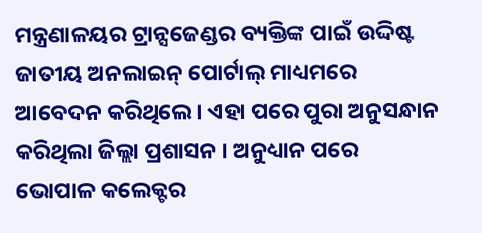ମନ୍ତ୍ରଣାଳୟର ଟ୍ରାନ୍ସଜେଣ୍ଡର ବ୍ୟକ୍ତିଙ୍କ ପାଇଁ ଉଦ୍ଦିଷ୍ଟ ଜାତୀୟ ଅନଲାଇନ୍ ପୋର୍ଟାଲ୍ ମାଧ୍ୟମରେ ଆବେଦନ କରିଥିଲେ। ଏହା ପରେ ପୁରା ଅନୁସନ୍ଧାନ କରିଥିଲା ଜିଲ୍ଲା ପ୍ରଶାସନ । ଅନୁଧ୍ୟାନ ପରେ ଭୋପାଳ କଲେକ୍ଟର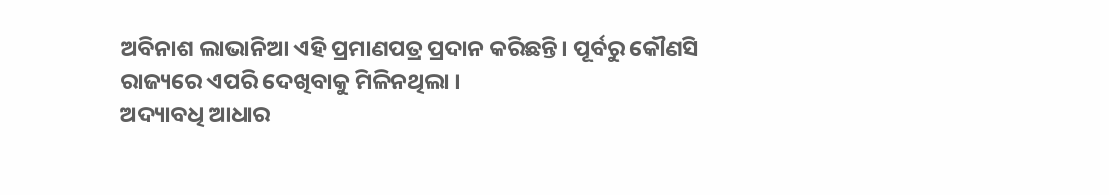ଅବିନାଶ ଲାଭାନିଆ ଏହି ପ୍ରମାଣପତ୍ର ପ୍ରଦାନ କରିଛନ୍ତି। ପୂର୍ବରୁ କୌଣସି ରାଜ୍ୟରେ ଏପରି ଦେଖିବାକୁ ମିଳିନଥିଲା ।
ଅଦ୍ୟାବଧି ଆଧାର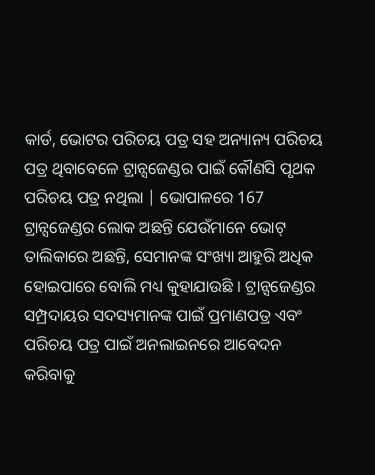କାର୍ଡ, ଭୋଟର ପରିଚୟ ପତ୍ର ସହ ଅନ୍ୟାନ୍ୟ ପରିଚୟ ପତ୍ର ଥିବାବେଳେ ଟ୍ରାନ୍ସଜେଣ୍ଡର ପାଇଁ କୌଣସି ପୃଥକ ପରିଚୟ ପତ୍ର ନଥିଲା | ଭୋପାଳରେ 167 ଟ୍ରାନ୍ସଜେଣ୍ଡର ଲୋକ ଅଛନ୍ତି ଯେଉଁମାନେ ଭୋଟ୍ ତାଲିକାରେ ଅଛନ୍ତି, ସେମାନଙ୍କ ସଂଖ୍ୟା ଆହୁରି ଅଧିକ ହୋଇପାରେ ବୋଲି ମଧ୍ୟ କୁହାଯାଉଛି । ଟ୍ରାନ୍ସଜେଣ୍ଡର ସମ୍ପ୍ରଦାୟର ସଦସ୍ୟମାନଙ୍କ ପାଇଁ ପ୍ରମାଣପତ୍ର ଏବଂ ପରିଚୟ ପତ୍ର ପାଇଁ ଅନଲାଇନରେ ଆବେଦନ କରିବାକୁ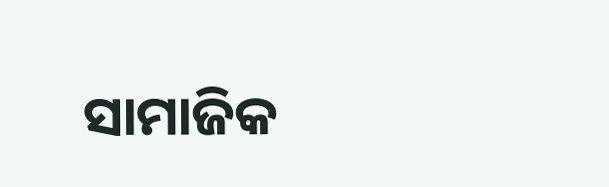ସାମାଜିକ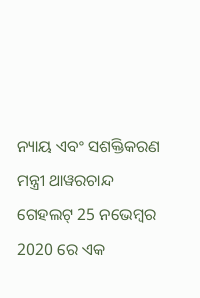ନ୍ୟାୟ ଏବଂ ସଶକ୍ତିକରଣ ମନ୍ତ୍ରୀ ଥାୱରଚାନ୍ଦ ଗେହଲଟ୍ 25 ନଭେମ୍ବର 2020 ରେ ଏକ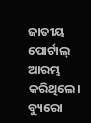ଜାତୀୟ ପୋର୍ଟାଲ୍ ଆରମ୍ଭ କରିଥିଲେ।
ବ୍ୟୁରୋ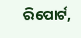ରିପୋର୍ଟ,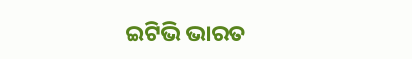ଇଟିଭି ଭାରତ